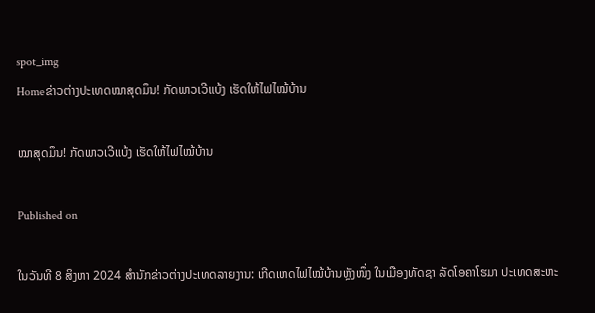spot_img
Homeຂ່າວຕ່າງປະເທດໝາສຸດມຶນ! ກັດພາວເວີແບ້ງ ເຮັດໃຫ້ໄຟໄໝ້ບ້ານ

ໝາສຸດມຶນ! ກັດພາວເວີແບ້ງ ເຮັດໃຫ້ໄຟໄໝ້ບ້ານ

Published on

ໃນວັນທີ 8 ສິງຫາ 2024 ສຳນັກຂ່າວຕ່າງປະເທດລາຍງານ: ເກີດເຫດໄຟໄໝ້ບ້ານຫຼັງໜຶ່ງ ໃນເມືອງທັດຊາ ລັດໂອຄາໂຮມາ ປະເທດສະຫະ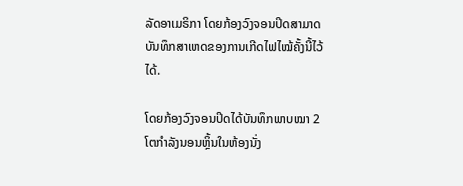ລັດອາເມຣິກາ ໂດຍກ້ອງວົງຈອນປິດສາມາດບັນທຶກສາເຫດຂອງການເກີດໄຟໄໝ້ຄັ້ງນີ້ໄວ້ໄດ້.

ໂດຍກ້ອງວົງຈອນປິດໄດ້ບັນທຶກພາບໝາ 2 ໂຕກຳລັງນອນຫຼິ້ນໃນຫ້ອງນັ່ງ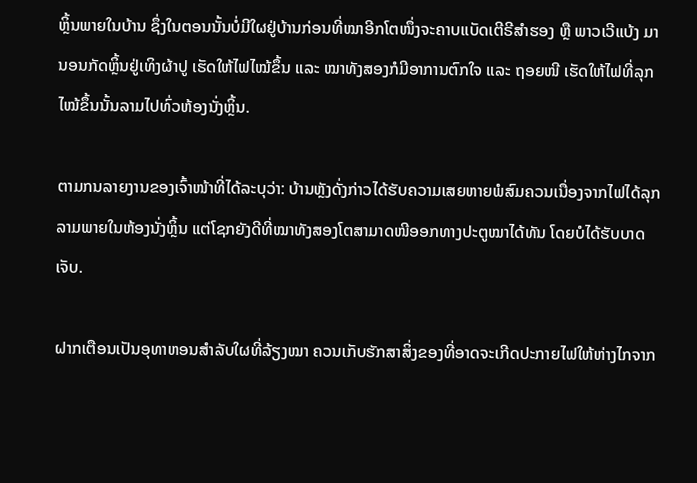ຫຼິ້ນພາຍໃນບ້ານ ຊຶ່ງໃນຕອນນັ້ນບໍ່ມີໃຜຢູ່ບ້ານກ່ອນທີ່ໝາອີກໂຕໜຶ່ງຈະຄາບແບັດເຕີຣີສຳຮອງ ຫຼື ພາວເວີແບ້ງ ມານອນກັດຫຼິ້ນຢູ່ເທິງຜ້າປູ ເຮັດໃຫ້ໄຟໄໝ້ຂຶ້ນ ແລະ ໝາທັງສອງກໍມີອາການຕົກໃຈ ແລະ ຖອຍໜີ ເຮັດໃຫ້ໄຟທີ່ລຸກໄໝ້ຂຶ້ນນັ້ນລາມໄປທົ່ວຫ້ອງນັ່ງຫຼິ້ນ.

ຕາມກນລາຍງານຂອງເຈົ້າໜ້າທີ່ໄດ້ລະບຸວ່າ: ບ້ານຫຼັງດັ່ງກ່າວໄດ້ຮັບຄວາມເສຍຫາຍພໍສົມຄວນເນື່ອງຈາກໄຟໄດ້ລຸກລາມພາຍໃນຫ້ອງນັ່ງຫຼິ້ນ ແຕ່ໂຊກຍັງດີທີ່ໝາທັງສອງໂຕສາມາດໜີອອກທາງປະຕູໝາໄດ້ທັນ ໂດຍບໍໄດ້ຮັບບາດເຈັບ.

ຝາກເຕືອນເປັນອຸທາຫອນສຳລັບໃຜທີ່ລ້ຽງໝາ ຄວນເກັບຮັກສາສິ່ງຂອງທີ່ອາດຈະເກີດປະກາຍໄຟໃຫ້ຫ່າງໄກຈາກ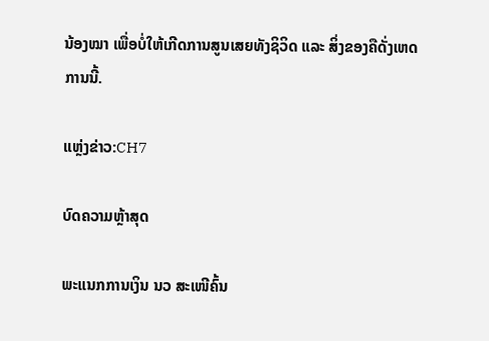ນ້ອງໝາ ເພື່ອບໍ່ໃຫ້ເກີດການສູນເສຍທັງຊິວິດ ແລະ ສິ່ງຂອງຄືດັ່ງເຫດການນີ້.

ແຫຼ່ງຂ່າວ:CH7

ບົດຄວາມຫຼ້າສຸດ

ພະແນກການເງິນ ນວ ສະເໜີຄົ້ນ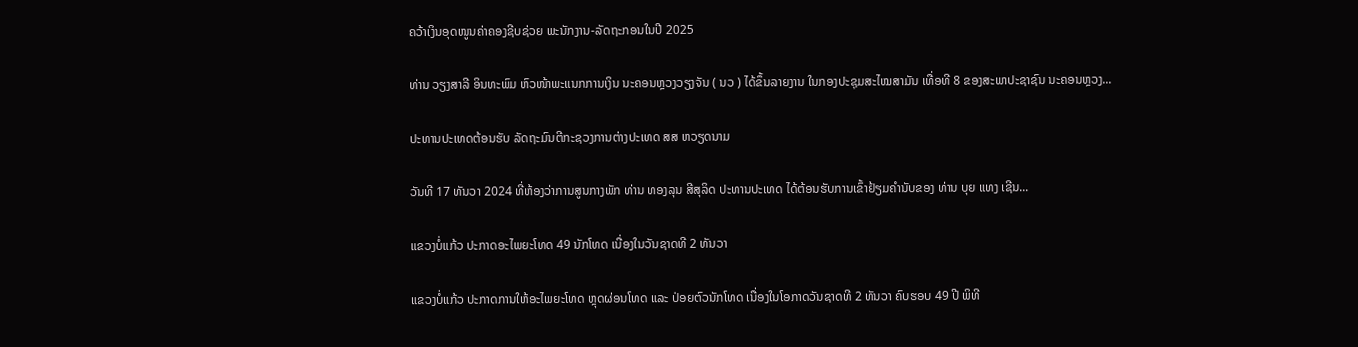ຄວ້າເງິນອຸດໜູນຄ່າຄອງຊີບຊ່ວຍ ພະນັກງານ-ລັດຖະກອນໃນປີ 2025

ທ່ານ ວຽງສາລີ ອິນທະພົມ ຫົວໜ້າພະແນກການເງິນ ນະຄອນຫຼວງວຽງຈັນ ( ນວ ) ໄດ້ຂຶ້ນລາຍງານ ໃນກອງປະຊຸມສະໄໝສາມັນ ເທື່ອທີ 8 ຂອງສະພາປະຊາຊົນ ນະຄອນຫຼວງ...

ປະທານປະເທດຕ້ອນຮັບ ລັດຖະມົນຕີກະຊວງການຕ່າງປະເທດ ສສ ຫວຽດນາມ

ວັນທີ 17 ທັນວາ 2024 ທີ່ຫ້ອງວ່າການສູນກາງພັກ ທ່ານ ທອງລຸນ ສີສຸລິດ ປະທານປະເທດ ໄດ້ຕ້ອນຮັບການເຂົ້າຢ້ຽມຄຳນັບຂອງ ທ່ານ ບຸຍ ແທງ ເຊີນ...

ແຂວງບໍ່ແກ້ວ ປະກາດອະໄພຍະໂທດ 49 ນັກໂທດ ເນື່ອງໃນວັນຊາດທີ 2 ທັນວາ

ແຂວງບໍ່ແກ້ວ ປະກາດການໃຫ້ອະໄພຍະໂທດ ຫຼຸດຜ່ອນໂທດ ແລະ ປ່ອຍຕົວນັກໂທດ ເນື່ອງໃນໂອກາດວັນຊາດທີ 2 ທັນວາ ຄົບຮອບ 49 ປີ ພິທີ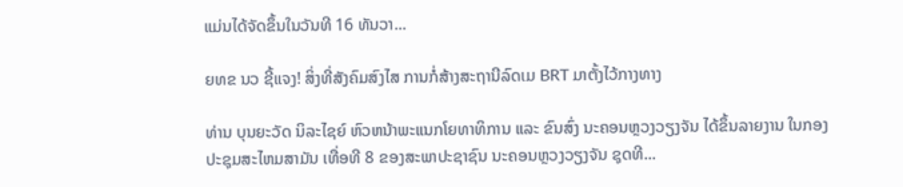ແມ່ນໄດ້ຈັດຂຶ້ນໃນວັນທີ 16 ທັນວາ...

ຍທຂ ນວ ຊີ້ແຈງ! ສິ່ງທີ່ສັງຄົມສົງໄສ ການກໍ່ສ້າງສະຖານີລົດເມ BRT ມາຕັ້ງໄວ້ກາງທາງ

ທ່ານ ບຸນຍະວັດ ນິລະໄຊຍ໌ ຫົວຫນ້າພະແນກໂຍທາທິການ ແລະ ຂົນສົ່ງ ນະຄອນຫຼວງວຽງຈັນ ໄດ້ຂຶ້ນລາຍງານ ໃນກອງປະຊຸມສະໄຫມສາມັນ ເທື່ອທີ 8 ຂອງສະພາປະຊາຊົນ ນະຄອນຫຼວງວຽງຈັນ ຊຸດທີ...